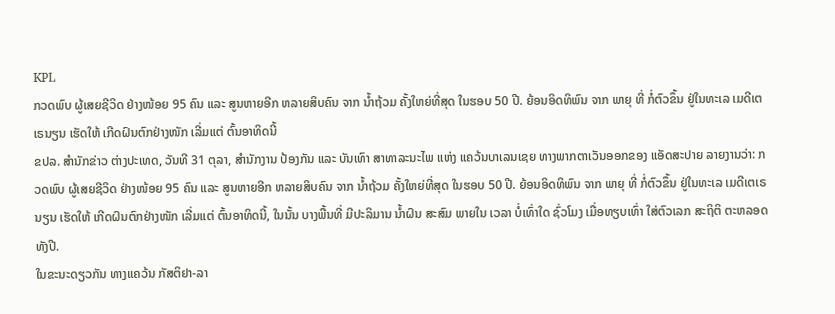KPL
ກວດພົບ ຜູ້ເສຍຊີວິດ ຢ່າງໜ້ອຍ 95 ຄົນ ແລະ ສູນຫາຍອີກ ຫລາຍສິບຄົນ ຈາກ ນໍ້າຖ້ວມ ຄັ້ງໃຫຍ່ທີ່ສຸດ ໃນຮອບ 50 ປີ. ຍ້ອນອິດທິພົນ ຈາກ ພາຍຸ ທີ່ ກໍ່ຕົວຂຶ້ນ ຢູ່ໃນທະເລ ເມດີເຕເຣນຽນ ເຮັດໃຫ້ ເກີດຝົນຕົກຢ່າງໜັກ ເລີ່ມແຕ່ ຕົ້ນອາທິດນີ້
ຂປລ. ສຳນັກຂ່າວ ຕ່າງປະເທດ, ວັນທີ 31 ຕຸລາ, ສຳນັກງານ ປ້ອງກັນ ແລະ ບັນເທົາ ສາທາລະນະໄພ ແຫ່ງ ແຄວ້ນບາເລນເຊຍ ທາງພາກຕາເວັນອອກຂອງ ແອັດສະປາຍ ລາຍງານວ່າ: ກວດພົບ ຜູ້ເສຍຊີວິດ ຢ່າງໜ້ອຍ 95 ຄົນ ແລະ ສູນຫາຍອີກ ຫລາຍສິບຄົນ ຈາກ ນໍ້າຖ້ວມ ຄັ້ງໃຫຍ່ທີ່ສຸດ ໃນຮອບ 50 ປີ. ຍ້ອນອິດທິພົນ ຈາກ ພາຍຸ ທີ່ ກໍ່ຕົວຂຶ້ນ ຢູ່ໃນທະເລ ເມດີເຕເຣນຽນ ເຮັດໃຫ້ ເກີດຝົນຕົກຢ່າງໜັກ ເລີ່ມແຕ່ ຕົ້ນອາທິດນີ້, ໃນນັ້ນ ບາງພື້ນທີ່ ມີປະລິມານ ນໍ້າຝົນ ສະສົມ ພາຍໃນ ເວລາ ບໍ່ເທົ່າໃດ ຊົ່ວໂມງ ເມື່ອທຽບເທົ່າ ໃສ່ຕົວເລກ ສະຖິຕິ ຕະຫລອດທັງປີ.
ໃນຂະນະດຽວກັນ ທາງແຄວ້ນ ກັສຕິຢາ-ລາ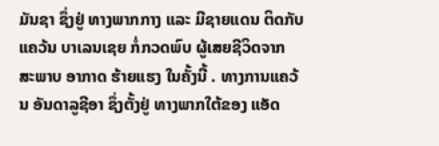ມັນຊາ ຊຶ່ງຢູ່ ທາງພາກກາງ ແລະ ມີຊາຍແດນ ຕິດກັບແຄວ້ນ ບາເລນເຊຍ ກໍ່ກວດພົບ ຜູ້ເສຍຊີວິດຈາກ ສະພາບ ອາກາດ ຮ້າຍແຮງ ໃນຄັ້ງນີ້ . ທາງການແຄວ້ນ ອັນດາລູຊີອາ ຊຶ່ງຕັ້ງຢູ່ ທາງພາກໃຕ້ຂອງ ແອັດ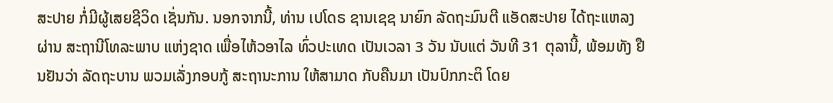ສະປາຍ ກໍ່ມີຜູ້ເສຍຊີວິດ ເຊັ່ນກັນ. ນອກຈາກນີ້, ທ່ານ ເປໂດຣ ຊານເຊຊ ນາຍົກ ລັດຖະມົນຕີ ແອັດສະປາຍ ໄດ້ຖະແຫລງຜ່ານ ສະຖານີໂທລະພາບ ແຫ່ງຊາດ ເພື່ອໄຫ້ວອາໄລ ທົ່ວປະເທດ ເປັນເວລາ 3 ວັນ ນັບແຕ່ ວັນທີ 31 ຕຸລານີ້, ພ້ອມທັງ ຢືນຢັນວ່າ ລັດຖະບານ ພວມເລັ່ງກອບກູ້ ສະຖານະການ ໃຫ້ສາມາດ ກັບຄືນມາ ເປັນປົກກະຕິ ໂດຍ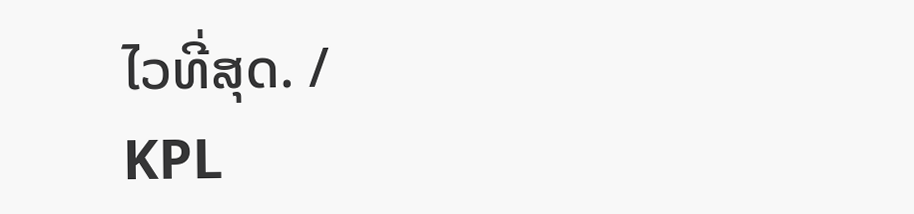ໄວທີ່ສຸດ. /
KPL